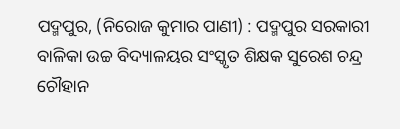ପଦ୍ମପୁର, (ନିରୋଜ କୁମାର ପାଣୀ) : ପଦ୍ମପୁର ସରକାରୀ ବାଳିକା ଉଚ୍ଚ ବିଦ୍ୟାଳୟର ସଂସ୍କୃତ ଶିକ୍ଷକ ସୁରେଶ ଚନ୍ଦ୍ର ଚୌହାନ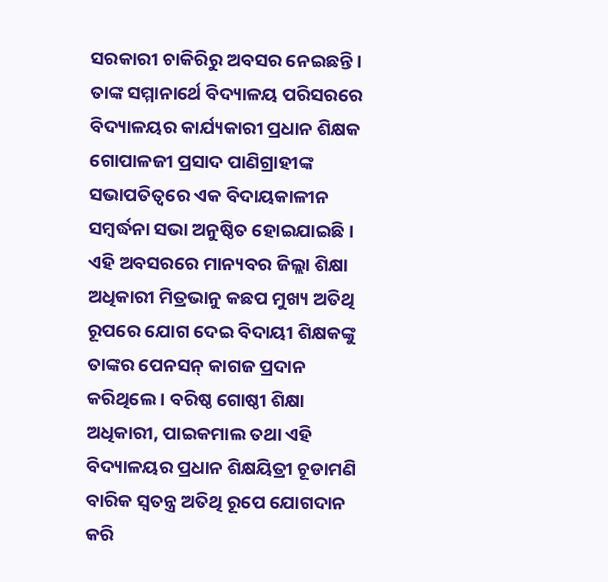ସରକାରୀ ଚାକିରିରୁ ଅବସର ନେଇଛନ୍ତି । ତାଙ୍କ ସମ୍ମାନାର୍ଥେ ବିଦ୍ୟାଳୟ ପରିସରରେ ବିଦ୍ୟାଳୟର କାର୍ଯ୍ୟକାରୀ ପ୍ରଧାନ ଶିକ୍ଷକ ଗୋପାଳଜୀ ପ୍ରସାଦ ପାଣିଗ୍ରାହୀଙ୍କ ସଭାପତିତ୍ୱରେ ଏକ ବିଦାୟକାଳୀନ ସମ୍ବର୍ଦ୍ଧନା ସଭା ଅନୁଷ୍ଠିତ ହୋଇଯାଇଛି । ଏହି ଅବସରରେ ମାନ୍ୟବର ଜିଲ୍ଲା ଶିକ୍ଷା ଅଧିକାରୀ ମିତ୍ରଭାନୁ କଛପ ମୁଖ୍ୟ ଅତିଥି ରୂପରେ ଯୋଗ ଦେଇ ବିଦାୟୀ ଶିକ୍ଷକଙ୍କୁ ତାଙ୍କର ପେନସନ୍ କାଗଜ ପ୍ରଦାନ କରିଥିଲେ । ବରିଷ୍ଠ ଗୋଷ୍ଠୀ ଶିକ୍ଷା ଅଧିକାରୀ, ପାଇକମାଲ ତଥା ଏହି ବିଦ୍ୟାଳୟର ପ୍ରଧାନ ଶିକ୍ଷୟିତ୍ରୀ ଚୂଡାମଣି ବାରିକ ସ୍ୱତନ୍ତ୍ର ଅତିଥି ରୂପେ ଯୋଗଦାନ କରି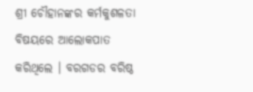ଶ୍ରୀ ଚୌହାନଙ୍କର କର୍ମକୁଶଳତା ବିଷୟରେ ଆଲୋକପାତ କରିଥିଲେ । ବରଗଡର ବରିଷ୍ଠ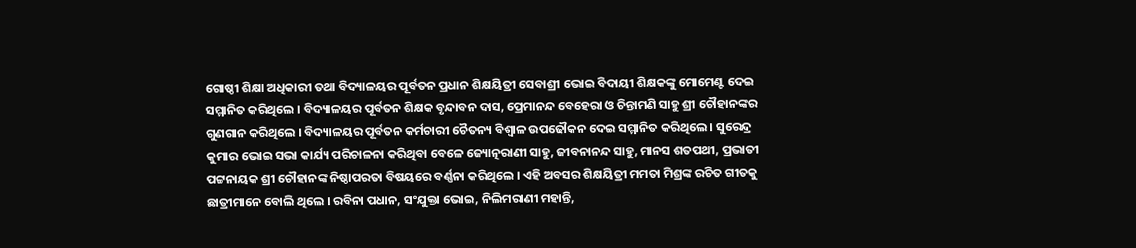ଗୋଷ୍ଠୀ ଶିକ୍ଷା ଅଧିକାରୀ ତଥା ବିଦ୍ୟାଳୟର ପୂର୍ବତନ ପ୍ରଧାନ ଶିକ୍ଷୟିତ୍ରୀ ସେବାଶ୍ରୀ ଭୋଇ ବିଦାୟୀ ଶିକ୍ଷକଙ୍କୁ ମୋମେଣ୍ଟ ଦେଇ ସମ୍ମାନିତ କରିଥିଲେ । ବିଦ୍ୟାଳୟର ପୂର୍ବତନ ଶିକ୍ଷକ ବୃନ୍ଦାବନ ଦାସ, ପ୍ରେମାନନ୍ଦ ବେହେରା ଓ ଚିନ୍ତାମଣି ସାହୁ ଶ୍ରୀ ଚୌହାନଙ୍କର ଗୁଣଗାନ କରିଥିଲେ । ବିଦ୍ୟାଳୟର ପୂର୍ବତନ କର୍ମଚାରୀ ଚୈତନ୍ୟ ବିଶ୍ୱାଳ ଉପଢୌକନ ଦେଇ ସମ୍ମାନିତ କରିଥିଲେ । ସୁରେନ୍ଦ୍ର କୁମାର ଭୋଇ ସଭା କାର୍ଯ୍ୟ ପରିଚାଳନା କରିଥିବା ବେଳେ ଜ୍ୟୋତ୍ନରାଣୀ ସାହୁ, ଜୀବନାନନ୍ଦ ସାହୁ, ମାନସ ଶତପଥୀ, ପ୍ରଭାତୀ ପଟ୍ଟନାୟକ ଶ୍ରୀ ଚୌହାନଙ୍କ ନିଷ୍ଠାପରତା ବିଷୟରେ ବର୍ଣ୍ଣନା କରିଥିଲେ । ଏହି ଅବସର ଶିକ୍ଷୟିତ୍ରୀ ମମତା ମିଶ୍ରଙ୍କ ରଚିତ ଗୀତକୁ ଛାତ୍ରୀମାନେ ବୋଲି ଥିଲେ । ରବିନା ପଧାନ, ସଂଯୁକ୍ତା ଭୋଇ, ନିଲିମରାଣୀ ମହାନ୍ତି,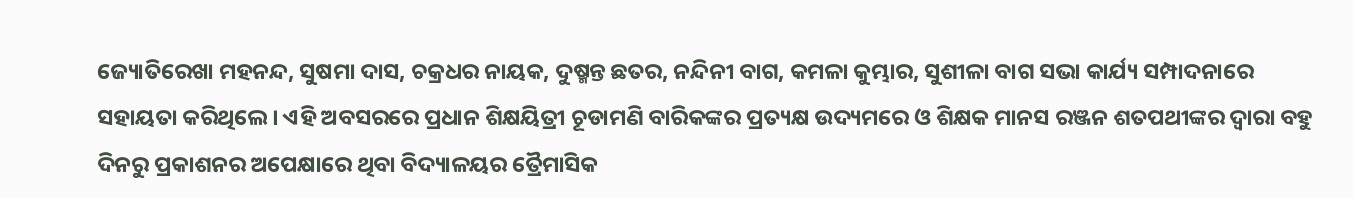ଜ୍ୟୋତିରେଖା ମହନନ୍ଦ, ସୁଷମା ଦାସ, ଚକ୍ରଧର ନାୟକ, ଦୁଷ୍ମନ୍ତ ଛତର, ନନ୍ଦିନୀ ବାଗ, କମଳା କୁମ୍ଭାର, ସୁଶୀଳା ବାଗ ସଭା କାର୍ଯ୍ୟ ସମ୍ପାଦନାରେ ସହାୟତା କରିଥିଲେ । ଏହି ଅବସରରେ ପ୍ରଧାନ ଶିକ୍ଷୟିତ୍ରୀ ଚୂଡାମଣି ବାରିକଙ୍କର ପ୍ରତ୍ୟକ୍ଷ ଉଦ୍ୟମରେ ଓ ଶିକ୍ଷକ ମାନସ ରଞ୍ଜନ ଶତପଥୀଙ୍କର ଦ୍ୱାରା ବହୁ ଦିନରୁ ପ୍ରକାଶନର ଅପେକ୍ଷାରେ ଥିବା ବିଦ୍ୟାଳୟର ତ୍ରୈମାସିକ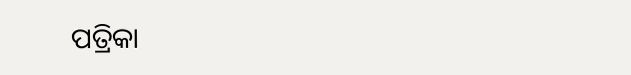ପତ୍ରିକା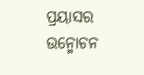ପ୍ରୟାସର ଉନ୍ମୋଚନ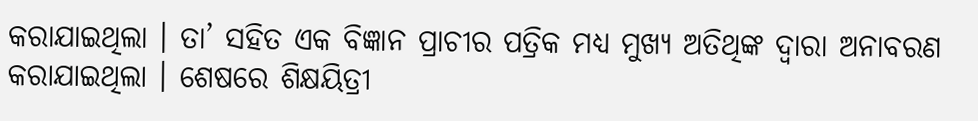କରାଯାଇଥିଲା । ତା’ ସହିତ ଏକ ବିଜ୍ଞାନ ପ୍ରାଚୀର ପତ୍ରିକ ମଧ୍ୟ ମୁଖ୍ୟ ଅତିଥିଙ୍କ ଦ୍ୱାରା ଅନାବରଣ କରାଯାଇଥିଲା । ଶେଷରେ ଶିକ୍ଷୟିତ୍ରୀ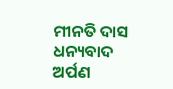ମୀନତି ଦାସ ଧନ୍ୟବାଦ ଅର୍ପଣ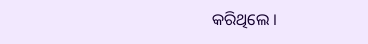କରିଥିଲେ ।